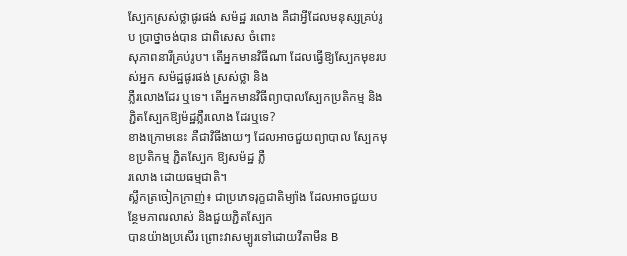ស្បែកស្រស់ថ្លាផូរផង់ សម៉ដ្ឋ រលោង គឺជាអ្វីដែលមនុស្សគ្រប់រូប ប្រាថ្នាចង់បាន ជាពិសេស ចំពោះ
សុភាពនារីគ្រប់រូប។ តើអ្នកមានវិធីណា ដែលធ្វើឱ្យស្បែកមុខរបស់អ្នក សម៉ដ្ឋផូរផង់ ស្រស់ថ្លា និង
ភ្លឺរលោងដែរ ឬទេ។ តើអ្នកមានវិធីព្យាបាលស្បែកប្រតិកម្ម និងភ្ជិតស្បែកឱ្យម៉ដ្ឋភ្លឺរលោង ដែរឬទេ?
ខាងក្រោមនេះ គឺជាវិធីងាយៗ ដែលអាចជួយព្យាបាល ស្បែកមុខប្រតិកម្ម ភ្ជិតស្បែក ឱ្យសម៉ដ្ឋ ភ្លឺ
រលោង ដោយធម្មជាតិ។
ស្លឹកត្រចៀកក្រាញ់៖ ជាប្រភេទរុក្ខជាតិម្យ៉ាង ដែលអាចជួយបន្ថែមភាពរលាស់ និងជួយភ្ជិតស្បែក
បានយ៉ាងប្រសើរ ព្រោះវាសម្បូរទៅដោយវីតាមីន B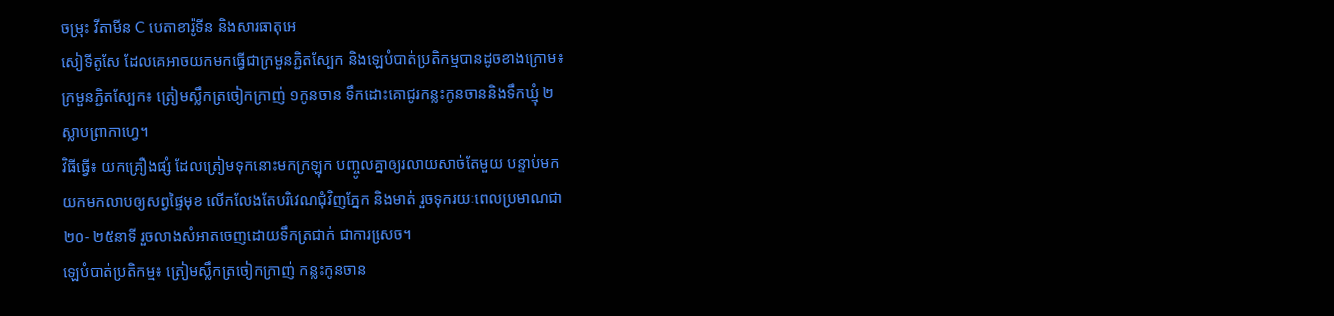ចម្រុះ វីតាមីន C បេតាខារ៉ូទីន និងសារធាតុអេ
សៀទីតូសែ ដែលគេអាចយកមកធ្វើជាក្រមួនភ្ជិតស្បែក និងឡេបំបាត់ប្រតិកម្មបានដូចខាងក្រោម៖
ក្រមួនភ្ជិតស្បែក៖ ត្រៀមស្លឹកត្រចៀកក្រាញ់ ១កូនចាន ទឹកដោះគោជូរកន្លះកូនចាននិងទឹកឃ្មុំ ២
ស្លាបព្រាកាហ្វេ។
វិធីធ្វើ៖ យកគ្រឿងផ្សំ ដែលត្រៀមទុកនោះមកក្រឡុក បញ្ចូលគ្នាឲ្យរលាយសាច់តែមួយ បន្ទាប់មក
យកមកលាបឲ្យសព្វផ្ទៃមុខ លើកលែងតែបរិវេណជុំវិញភ្នែក និងមាត់ រួចទុករយៈពេលប្រមាណជា
២០- ២៥នាទី រួចលាងសំអាតចេញដោយទឹកត្រជាក់ ជាការសេ្រច។
ឡេបំបាត់ប្រតិកម្ម៖ ត្រៀមស្លឹកត្រចៀកក្រាញ់ កន្លះកូនចាន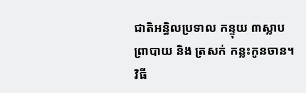ជាតិអន្ធិលប្រទាល កន្ទុយ ៣ស្លាប
ព្រាបាយ និង ត្រសក់ កន្លះកូនចាន។
វិធី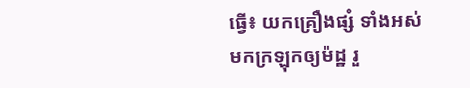ធ្វើ៖ យកគ្រឿងផ្សំ ទាំងអស់មកក្រឡុកឲ្យម៉ដ្ឋ រួ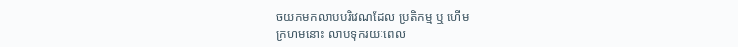ចយកមកលាបបរិវេណដែល ប្រតិកម្ម ឬ ហើម
ក្រហមនោះ លាបទុករយៈពេល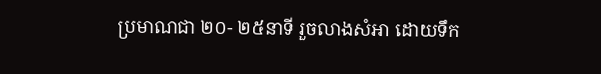ប្រមាណជា ២០- ២៥នាទី រួចលាងសំអា ដោយទឹក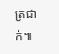ត្រជាក់៕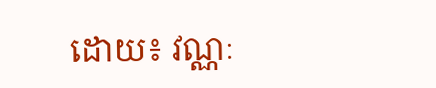ដោយ៖ វណ្ណៈ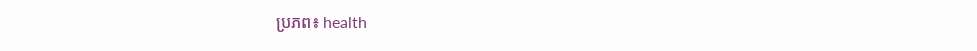ប្រភព៖ health